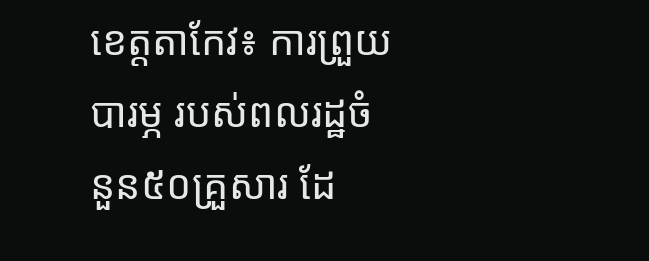ខេត្តតាកែវ៖ ការព្រួយបារម្ភ របស់ពលរដ្ឋចំនួន៥០គ្រួសារ ដែ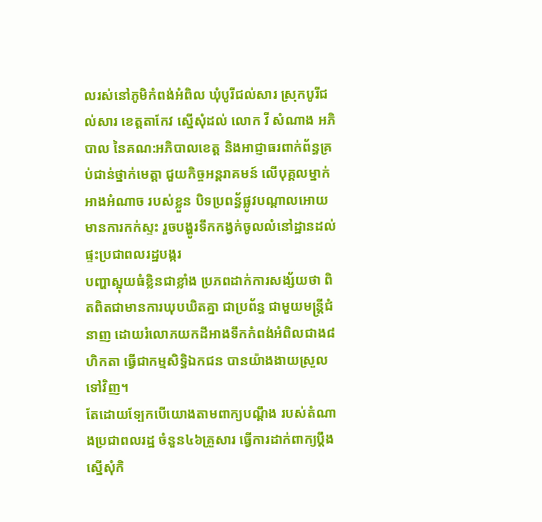លរស់នៅភូមិកំពង់អំពិល ឃុំបូរីជល់សារ ស្រុកបូរីជល់សារ ខេត្តតាកែវ ស្នើសុំដល់ លោក វី សំណាង អភិបាល នៃគណ:អភិបាលខេត្ត និងអាជ្ញាធរពាក់ព័ន្ធគ្រប់ជាន់ថ្នាក់មេត្តា ជួយកិច្ចអន្តរាគមន៍ លេីបុគ្គលម្នាក់អាងអំណាច របស់ខ្លួន បិទប្រពន្ធ័ផ្លូវបណ្តាលអោយមានការកក់ស្ទះ រួចបង្ហូរទឹកកង្វក់ចូលលំនៅដ្ឋានដល់ផ្ទះប្រជាពលរដ្ឋបង្ករ
បញ្ហាស្អុយធំខ្លិនជាខ្លាំង ប្រភពដាក់ការសង្ស័យថា ពិតពិតជាមានការឃុបឃិតគ្នា ជាប្រព័ន្ធ ជាមួយមន្រ្តីជំនាញ ដោយរំលោភយកដីអាងទឹកកំពង់អំពិលជាង៨ហិកតា ធ្វើជាកម្មសិទ្ធិឯកជន បានយ៉ាងងាយស្រួលទៅវិញ។
តែដោយទ្បែកបើយោងតាមពាក្យបណ្ដឹង របស់តំណាងប្រជាពលរដ្ឋ ចំនួន៤៦គ្រួសារ ធ្វើការដាក់ពាក្យប្ដឹងស្នើសុំកិ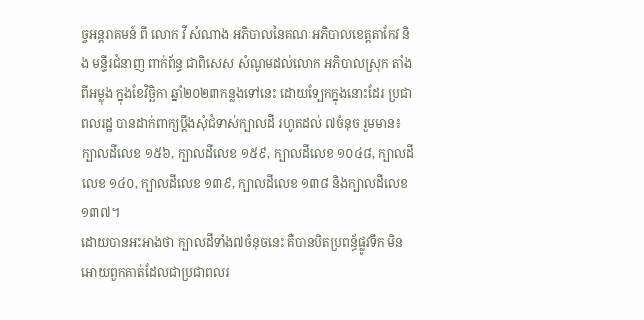ច្ចអន្តរាគមន៍ ពី លោក វី សំណាង អភិបាលនៃគណៈអភិបាលខេត្តតាកែវ និង មន្ទីរជំនាញ ពាក់ព័ន្ធ ជាពិសេស សំណូមដល់លោក អភិបាលស្រុក តាំងពីអម្លុង ក្នុងខែវិច្ឆិកា ឆ្នាំ២០២៣កន្លងទៅនេះ ដោយទ្បែកក្នុងនោះដែរ ប្រជាពលរដ្ឋ បានដាក់ពាក្យប្ដឹងសុំជំទាស់ក្បាលដី រហូតដល់ ៧ចំនុច រួមមាន៖
ក្បាលដីលេខ ១៥៦, ក្បាលដីលេខ ១៥៩, ក្បាលដីលេខ ១០៤៨, ក្បាលដីលេខ ១៤០, ក្បាលដីលេខ ១៣៩, ក្បាលដីលេខ ១៣៨ និងក្បាលដីលេខ ១៣៧។
ដោយបានអះអាងថា ក្បាលដីទាំង៧ចំនុចនេះ គឺបានបិតប្រពន្ធ័ផ្លូវទឹក មិនអោយពួកគាត់ដែលជាប្រជាពលរ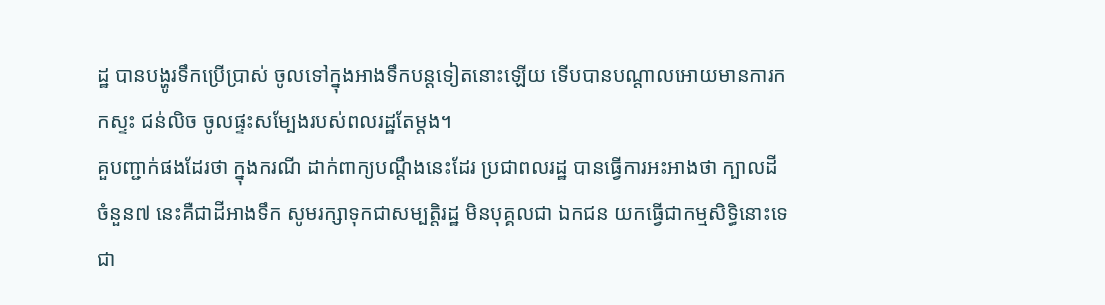ដ្ឋ បានបង្ហូរទឹកប្រើប្រាស់ ចូលទៅក្នុងអាងទឹកបន្តទៀតនោះឡើយ ទេីបបានបណ្ដាលអោយមានការកកស្ទះ ជន់លិច ចូលផ្ទះសម្បែងរបស់ពលរដ្ឋតែម្តង។
គួបញ្ជាក់ផងដែរថា ក្នុងករណី ដាក់ពាក្យបណ្ដឹងនេះដែរ ប្រជាពលរដ្ឋ បានធ្វើការអះអាងថា ក្បាលដីចំនួន៧ នេះគឺជាដីអាងទឹក សូមរក្សាទុកជាសម្បត្តិរដ្ឋ មិនបុគ្គលជា ឯកជន យកធ្វើជាកម្មសិទ្ធិនោះទេ ជា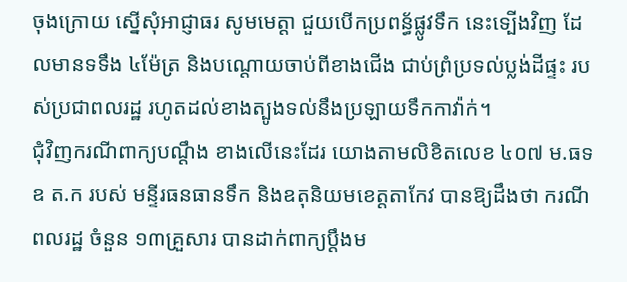ចុងក្រោយ ស្នើសុំអាជ្ញាធរ សូមមេត្តា ជួយបើកប្រពន្ធ័ផ្លូវទឹក នេះទ្បើងវិញ ដែលមានទទឹង ៤ម៉ែត្រ និងបណ្ដោយចាប់ពីខាងជើង ជាប់ព្រំប្រទល់ប្លង់ដីផ្ទះ របស់ប្រជាពលរដ្ឋ រហូតដល់ខាងត្បូងទល់នឹងប្រឡាយទឹកកាវ៉ាក់។
ជុំវិញករណីពាក្យបណ្ដឹង ខាងលេីនេះដែរ យោងតាមលិខិតលេខ ៤០៧ ម.ធទឧ ត.ក របស់ មន្ទីរធនធានទឹក និងឧតុនិយមខេត្តតាកែវ បានឱ្យដឹងថា ករណីពលរដ្ឋ ចំនួន ១៣គ្រួសារ បានដាក់ពាក្យប្ដឹងម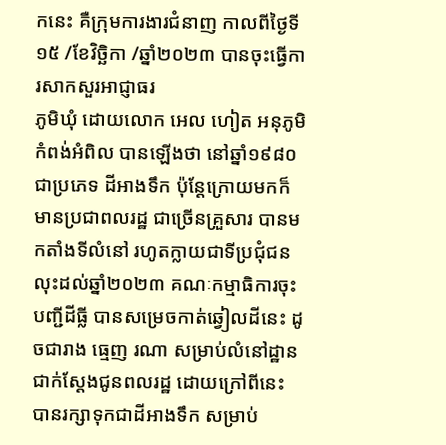កនេះ គឺក្រុមការងារជំនាញ កាលពីថ្ងៃទី១៥ /ខែវិច្ឆិកា /ឆ្នាំ២០២៣ បានចុះធ្វើការសាកសួរអាជ្ញាធរ
ភូមិឃុំ ដោយលោក អេល ហៀត អនុភូមិកំពង់អំពិល បានឡើងថា នៅឆ្នាំ១៩៨០ ជាប្រភេទ ដីអាងទឹក ប៉ុន្តែក្រោយមកក៏មានប្រជាពលរដ្ឋ ជាច្រើនគ្រួសារ បានមកតាំងទីលំនៅ រហូតក្លាយជាទីប្រជុំជន លុះដល់ឆ្នាំ២០២៣ គណៈកម្មាធិការចុះបញ្ជីដីធ្លី បានសម្រេចកាត់ឆ្វៀលដីនេះ ដូចជារាង ធ្មេញ រណា សម្រាប់លំនៅដ្ឋានជាក់ស្ដែងជូនពលរដ្ឋ ដោយក្រៅពីនេះ បានរក្សាទុកជាដីអាងទឹក សម្រាប់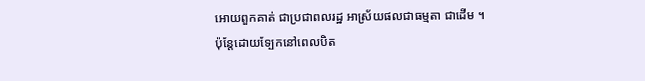អោយពួកគាត់ ជាប្រជាពលរដ្ឋ អាស្រ័យផលជាធម្មតា ជាដេីម ។
ប៉ុន្តែដោយទ្បែកនៅពេលបិត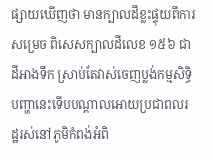ផ្សាយឃើញថា មានក្បាលដីខ្លះផ្ទុយពីការសម្រេច ពិសេសក្បាលដីលេខ ១៥៦ ជាដីអាងទឹក ស្រាប់តែវាស់ចេញប្លង់កម្មសិទ្ធិ បញ្ហានេះទើបបណ្ដាលអោយប្រជាពលរដ្ឋរស់នៅភូមិកំពង់អំពិ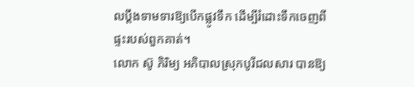លប្ដឹងទាមទារឱ្យបើកផ្លូវទឹក ដើម្បីរំដោះទឹកចេញពីផ្ទះរបស់ពួកគាត់។
លោក ស៊ូ ភិរិម្យ អភិបាលស្រុកបូរីជលសារ បានឱ្យ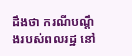ដឹងថា ករណីបណ្ដឹងរបស់ពលរដ្ឋ នៅ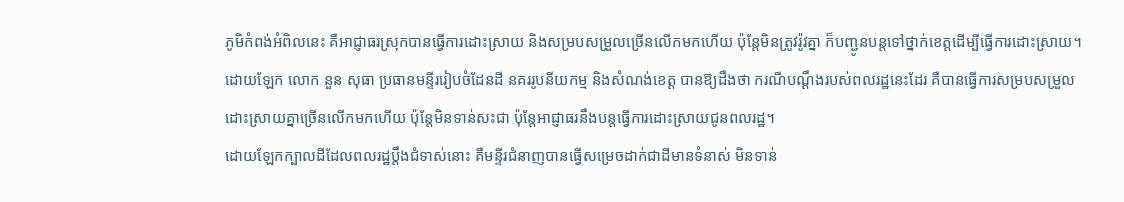ភូមិកំពង់អំពិលនេះ គឺអាជ្ញាធរស្រុកបានធ្វើការដោះស្រាយ និងសម្របសម្រួលច្រើនលើកមកហើយ ប៉ុន្តែមិនត្រូវរ៉ូវគ្នា ក៏បញ្ជូនបន្តទៅថ្នាក់ខេត្តដើម្បីធ្វើការដោះស្រាយ។
ដោយឡែក លោក នួន សុធា ប្រធានមន្ទីររៀបចំដែនដី នគររូបនីយកម្ម និងសំណង់ខេត្ត បានឱ្យដឹងថា ករណីបណ្ដឹងរបស់ពលរដ្ឋនេះដែរ គឺបានធ្វើការសម្របសម្រួល ដោះស្រាយគ្នាច្រើនលើកមកហើយ ប៉ុន្តែមិនទាន់សះជា ប៉ុន្តែអាជ្ញាធរនឹងបន្តធ្វើការដោះស្រាយជូនពលរដ្ឋ។
ដោយឡែកក្បាលដីដែលពលរដ្ឋប្ដឹងជំទាស់នោះ គឺមន្ទីរជំនាញបានធ្វើសម្រេចដាក់ជាដីមានទំនាស់ មិនទាន់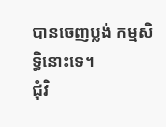បានចេញប្លង់ កម្មសិទ្ធិនោះទេ។
ជុំវិ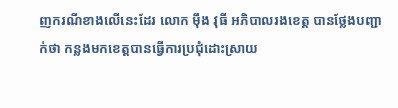ញករណីខាងលេីនេះដែរ លោក ម៉ឹង វុធី អភិបាលរងខេត្ត បានថ្លែងបញ្ជាក់ថា កន្លងមកខេត្តបានធ្វើការប្រជុំដោះស្រាយ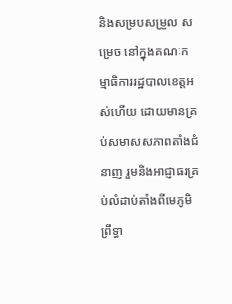និងសម្របសម្រួល សម្រេច នៅក្នុងគណៈកម្មាធិការរដ្ឋបាលខេត្តអស់ហើយ ដោយមានគ្រប់សមាសសភាពតាំងជំនាញ រួមនិងអាជ្ញាធរគ្រប់លំដាប់តាំងពីមេភូមិព្រឹទ្ធា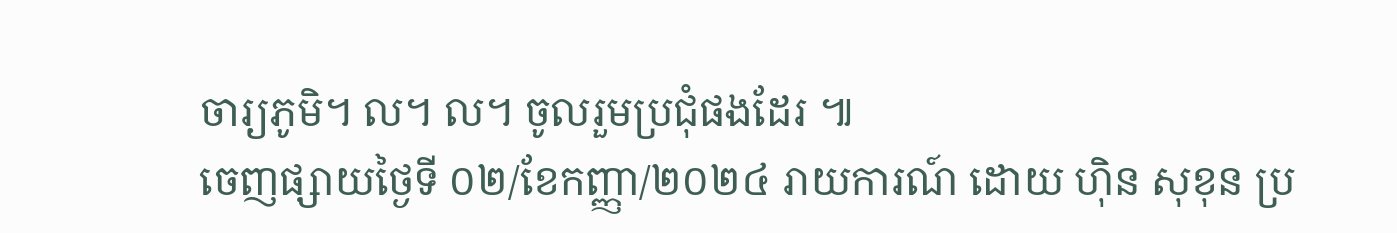ចារ្យភូមិ។ ល។ ល។ ចូលរួមប្រជុំផងដែរ ៕
ចេញផ្សាយថ្ងៃទី ០២/ខែកញ្ញា/២០២៤ រាយការណ៍ ដោយ ហុិន សុខុន ប្រ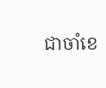ជាចាំខេ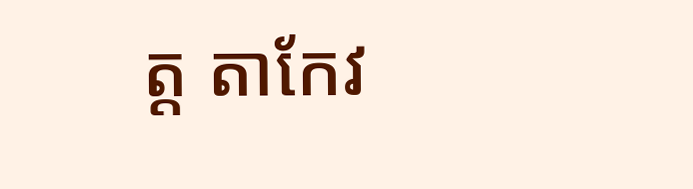ត្ត តាកែវ